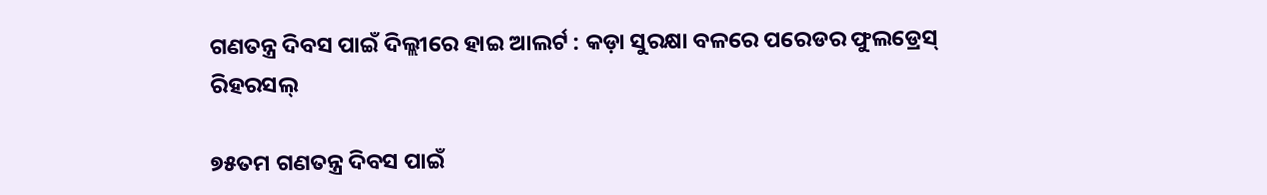ଗଣତନ୍ତ୍ର ଦିବସ ପାଇଁ ଦିଲ୍ଲୀରେ ହାଇ ଆଲର୍ଟ : କଡ଼ା ସୁରକ୍ଷା ବଳରେ ପରେଡର ଫୁଲଡ୍ରେସ୍ ରିହରସଲ୍

୭୫ତମ ଗଣତନ୍ତ୍ର ଦିବସ ପାଇଁ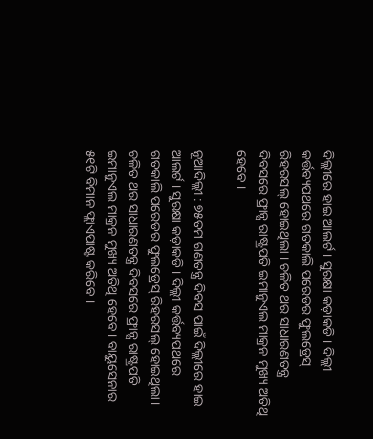ଦିଲ୍ଲୀରେ ହାଇ ଆଲର୍ଟ । ସୁରକ୍ଷା କଡ଼ାକଡି । ଦିଲ୍ଲୀ କର୍ତ୍ତବ୍ୟପଥରେ ଗତକାଲି ପରେଡର ଫୁଲଡ୍ରେସ୍ ରିହରସଲ୍ ହୋଇଥିଲା । ଚଳିତ ଥର ସାଧାରଣତନ୍ତ୍ର ଦିବସରେ ଫ୍ରାନ୍ସ ରାଷ୍ଟ୍ରପତି ଇମାନୁଏଲ ମାକ୍ରନ ମୁଖ୍ୟ ଅତିଥି ହେବେ ।

ନୂଆଦିଲ୍ଲୀ : ୭୫ତମ ଗଣତନ୍ତ୍ର ଦିବସ ପାଇଁ ଦିଲ୍ଲୀରେ ହାଇ ଆଲର୍ଟ । ସୁରକ୍ଷା କଡ଼ାକଡି । ଦିଲ୍ଲୀ କର୍ତ୍ତବ୍ୟପଥରେ ଗତକାଲି ପରେଡର ଫୁଲଡ୍ରେସ୍ ରିହରସଲ୍ ହୋଇଥିଲା । ଚଳିତ ଥର ସାଧାରଣତନ୍ତ୍ର ଦିବସରେ ଫ୍ରାନ୍ସ ରାଷ୍ଟ୍ରପତି ଇମାନୁଏଲ ମାକ୍ରନ ମୁଖ୍ୟ ଅତିଥି ହେବେ । ବାୟୁସେନାର ୫୧ଟି ବିମାନ ଫ୍ଲାଏପାଷ୍ଟ କରିବେ ।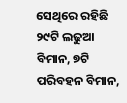ସେଥିରେ ରହିଛି ୨୯ଟି ଲଢୁଆ ବିମାନ, ୭ଟି ପରିବହନ ବିମାନ,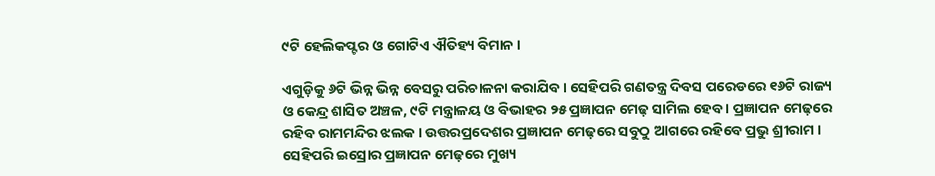୯ଟି ହେଲିକପ୍ଟର ଓ ଗୋଟିଏ ଐତିହ୍ୟ ବିମାନ ।

ଏଗୁଡ଼ିକୁ ୬ଟି ଭିନ୍ନ ଭିନ୍ନ ବେସରୁ ପରିଚାଳନା କରାଯିବ । ସେହିପରି ଗଣତନ୍ତ୍ର ଦିବସ ପରେଡରେ ୧୬ଟି ରାଜ୍ୟ ଓ କେନ୍ଦ୍ର ଶାସିତ ଅଞ୍ଚଳ, ୯ଟି ମନ୍ତ୍ରାଳୟ ଓ ବିଭାହର ୨୫ ପ୍ରଜ୍ଞାପନ ମେଢ଼ ସାମିଲ ହେବ । ପ୍ରଜ୍ଞାପନ ମେଢ଼ରେ ରହିବ ରାମମନ୍ଦିର ଝଲକ । ଉତ୍ତରପ୍ରଦେଶର ପ୍ରଜ୍ଞାପନ ମେଢ଼ରେ ସବୁଠୁ ଆଗରେ ରହିବେ ପ୍ରଭୁ ଶ୍ରୀରାମ । ସେହିପରି ଇସ୍ରୋର ପ୍ରଜ୍ଞାପନ ମେଢ଼ରେ ମୁଖ୍ୟ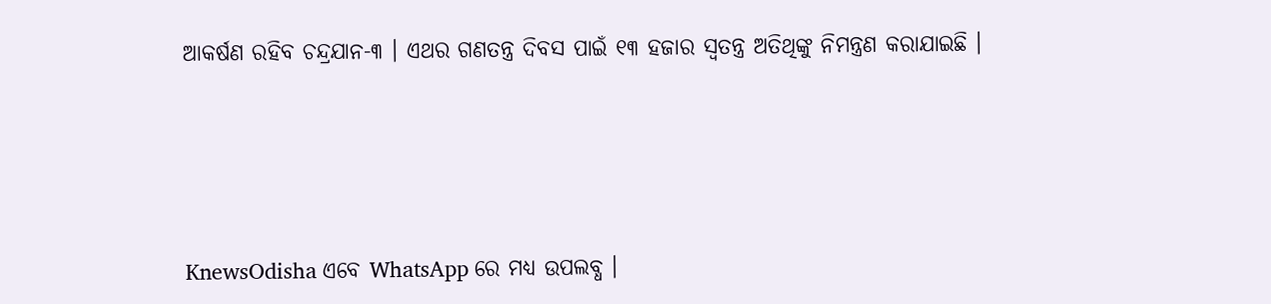ଆକର୍ଷଣ ରହିବ ଚନ୍ଦ୍ରଯାନ-୩ । ଏଥର ଗଣତନ୍ତ୍ର ଦିବସ ପାଇଁ ୧୩ ହଜାର ସ୍ବତନ୍ତ୍ର ଅତିଥିଙ୍କୁ ନିମନ୍ତ୍ରଣ କରାଯାଇଛି ।






KnewsOdisha ଏବେ WhatsApp ରେ ମଧ୍ୟ ଉପଲବ୍ଧ ।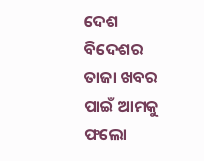ଦେଶ ବିଦେଶର ତାଜା ଖବର ପାଇଁ ଆମକୁ ଫଲୋ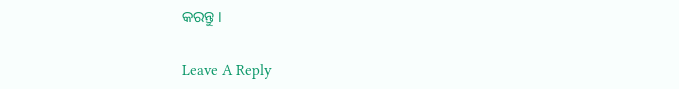କରନ୍ତୁ ।

Leave A Reply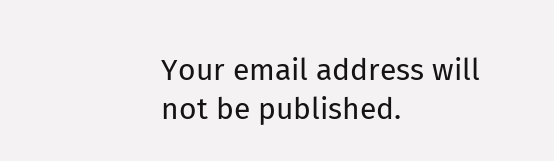Your email address will not be published.